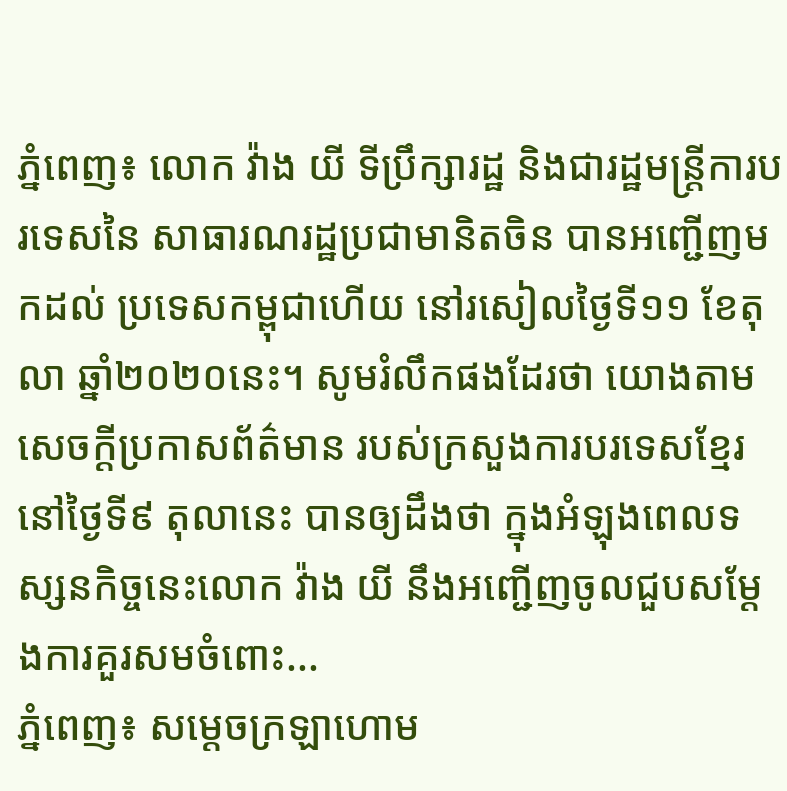ភ្នំពេញ៖ លោក វ៉ាង យី ទីប្រឹក្សារដ្ឋ និងជារដ្ឋមន្ត្រីការបរទេសនៃ សាធារណរដ្ឋប្រជាមានិតចិន បានអញ្ជើញមកដល់ ប្រទេសកម្ពុជាហើយ នៅរសៀលថ្ងៃទី១១ ខែតុលា ឆ្នាំ២០២០នេះ។ សូមរំលឹកផងដែរថា យោងតាមសេចក្ដីប្រកាសព័ត៌មាន របស់ក្រសួងការបរទេសខ្មែរ នៅថ្ងៃទី៩ តុលានេះ បានឲ្យដឹងថា ក្នុងអំឡុងពេលទស្សនកិច្ចនេះលោក វ៉ាង យី នឹងអញ្ជើញចូលជួបសម្តែងការគួរសមចំពោះ...
ភ្នំពេញ៖ សម្ដេចក្រឡាហោម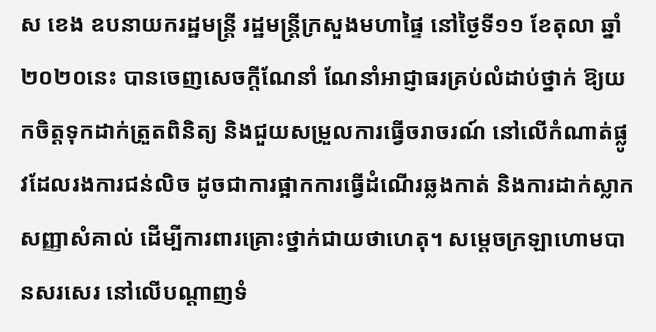ស ខេង ឧបនាយករដ្ឋមន្រ្តី រដ្ឋមន្រ្តីក្រសួងមហាផ្ទៃ នៅថ្ងៃទី១១ ខែតុលា ឆ្នាំ២០២០នេះ បានចេញសេចក្ដីណែនាំ ណែនាំអាជ្ញាធរគ្រប់លំដាប់ថ្នាក់ ឱ្យយកចិត្តទុកដាក់ត្រួតពិនិត្យ និងជួយសម្រួលការធ្វើចរាចរណ៍ នៅលើកំណាត់ផ្លូវដែលរងការជន់លិច ដូចជាការផ្អាកការធ្វើដំណើរឆ្លងកាត់ និងការដាក់ស្លាកសញ្ញាសំគាល់ ដើម្បីការពារគ្រោះថ្នាក់ជាយថាហេតុ។ សម្ដេចក្រឡាហោមបានសរសេរ នៅលើបណ្ដាញទំ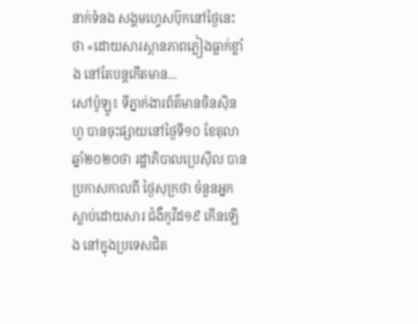នាក់ទំនង សង្គមហ្វេសប៊ុកនៅថ្ងៃនេះថា «ដោយសារស្ថានភាពភ្លៀងធ្លាក់ខ្លាំង នៅតែបន្តកើតមាន...
សៅប៉ូឡូ៖ ទីភ្នាក់ងារព័ត៌មានចិនស៊ិនហួ បានចុះផ្សាយនៅថ្ងៃទី១០ ខែតុលា ឆ្នាំ២០២០ថា រដ្ឋាភិបាលប្រេស៊ីល បានប្រកាសកាលពី ថ្ងៃសុក្រថា ចំនួនអ្នកស្លាប់ដោយសារ ជំងឺកូវីដ១៩ កើនឡើង នៅក្នុងប្រទេសជិត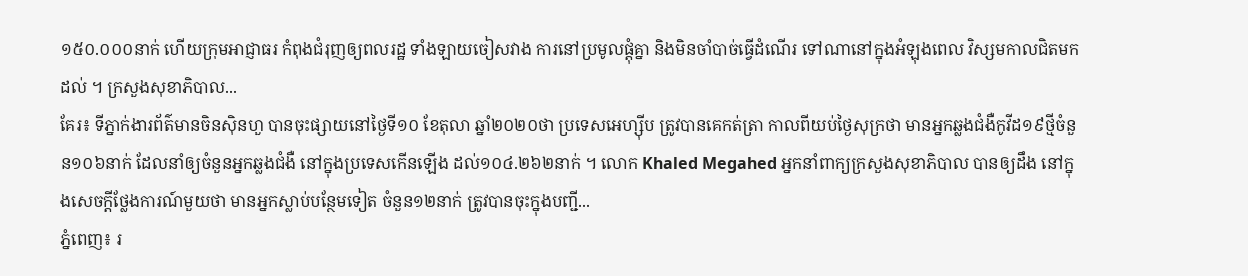១៥០.០០០នាក់ ហើយក្រុមអាជ្ញាធរ កំពុងជំរុញឲ្យពលរដ្ឋ ទាំងឡាយចៀសវាង ការនៅប្រមូលផ្តុំគ្នា និងមិនចាំបាច់ធ្វើដំណើរ ទៅណានៅក្នុងអំឡុងពេល វិស្សមកាលជិតមកដល់ ។ ក្រសួងសុខាភិបាល...
គែរ៖ ទីភ្នាក់ងារព័ត៌មានចិនស៊ិនហួ បានចុះផ្សាយនៅថ្ងៃទី១០ ខែតុលា ឆ្នាំ២០២០ថា ប្រទេសអេហ្ស៊ីប ត្រូវបានគេកត់ត្រា កាលពីយប់ថ្ងៃសុក្រថា មានអ្នកឆ្លងជំងឺកូវីដ១៩ថ្មីចំនួន១០៦នាក់ ដែលនាំឲ្យចំនួនអ្នកឆ្លងជំងឺ នៅក្នុងប្រទេសកើនឡើង ដល់១០៤.២៦២នាក់ ។ លោក Khaled Megahed អ្នកនាំពាក្យក្រសួងសុខាភិបាល បានឲ្យដឹង នៅក្នុងសេចក្តីថ្លែងការណ៍មួយថា មានអ្នកស្លាប់បន្ថែមទៀត ចំនួន១២នាក់ ត្រូវបានចុះក្នុងបញ្ជី...
ភ្នំពេញ៖ រ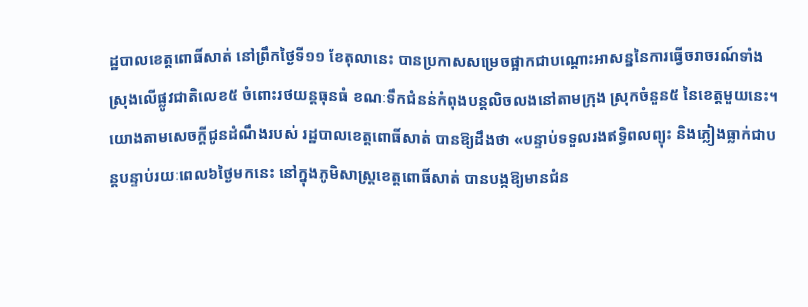ដ្ឋបាលខេត្តពោធិ៍សាត់ នៅព្រឹកថ្ងៃទី១១ ខែតុលានេះ បានប្រកាសសម្រេចផ្អាកជាបណ្តោះអាសន្ននៃការធ្វើចរាចរណ៍ទាំងស្រុងលើផ្លូវជាតិលេខ៥ ចំពោះរថយន្តធុនធំ ខណៈទឹកជំនន់កំពុងបន្តលិចលងនៅតាមក្រុង ស្រុកចំនួន៥ នៃខេត្តមួយនេះ។ យោងតាមសេចក្ដីជូនដំណឹងរបស់ រដ្ឋបាលខេត្តពោធិ៍សាត់ បានឱ្យដឹងថា «បន្ទាប់ទទួលរងឥទ្ធិពលព្យុះ និងភ្លៀងធ្លាក់ជាបន្តបន្ទាប់រយៈពេល៦ថ្ងៃមកនេះ នៅក្នុងភូមិសាស្រ្តខេត្តពោធិ៍សាត់ បានបង្កឱ្យមានជំន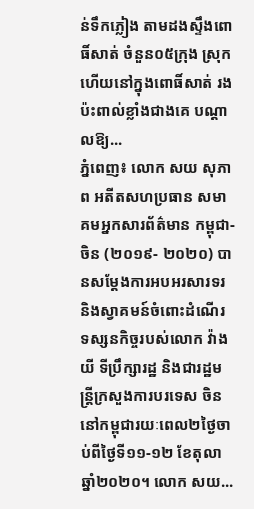ន់ទឹកភ្លៀង តាមដងស្ទឹងពោធិ៍សាត់ ចំនួន០៥ក្រុង ស្រុក ហើយនៅក្នុងពោធិ៍សាត់ រងប៉ះពាល់ខ្លាំងជាងគេ បណ្ដាលឱ្យ...
ភ្នំពេញ៖ លោក សយ សុភាព អតីតសហប្រធាន សមាគមអ្នកសារព័ត៌មាន កម្ពុជា-ចិន (២០១៩- ២០២០) បានសម្តែងការអបអរសារទរ និងស្វាគមន៍ចំពោះដំណើរ ទស្សនកិច្ចរបស់លោក វ៉ាង យី ទីប្រឹក្សារដ្ឋ និងជារដ្ឋមន្ត្រីក្រសួងការបរទេស ចិន នៅកម្ពុជារយៈពេល២ថ្ងៃចាប់ពីថ្ងៃទី១១-១២ ខែតុលា ឆ្នាំ២០២០។ លោក សយ...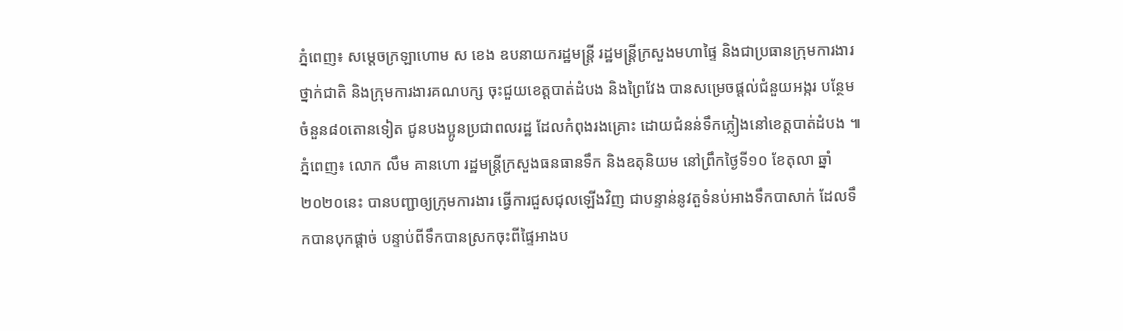ភ្នំពេញ៖ សម្ដេចក្រឡាហោម ស ខេង ឧបនាយករដ្ឋមន្រ្តី រដ្ឋមន្ត្រីក្រសួងមហាផ្ទៃ និងជាប្រធានក្រុមការងារថ្នាក់ជាតិ និងក្រុមការងារគណបក្ស ចុះជួយខេត្តបាត់ដំបង និងព្រៃវែង បានសម្រេចផ្ដល់ជំនួយអង្ករ បន្ថែមចំនួន៨០តោនទៀត ជូនបងប្អូនប្រជាពលរដ្ឋ ដែលកំពុងរងគ្រោះ ដោយជំនន់ទឹកភ្លៀងនៅខេត្តបាត់ដំបង ៕
ភ្នំពេញ៖ លោក លឹម គានហោ រដ្ឋមន្ត្រីក្រសួងធនធានទឹក និងឧតុនិយម នៅព្រឹកថ្ងៃទី១០ ខែតុលា ឆ្នាំ២០២០នេះ បានបញ្ជាឲ្យក្រុមការងារ ធ្វើការជួសជុលឡើងវិញ ជាបន្ទាន់នូវតួទំនប់អាងទឹកបាសាក់ ដែលទឹកបានបុកផ្ដាច់ បន្ទាប់ពីទឹកបានស្រកចុះពីផ្ទៃអាងប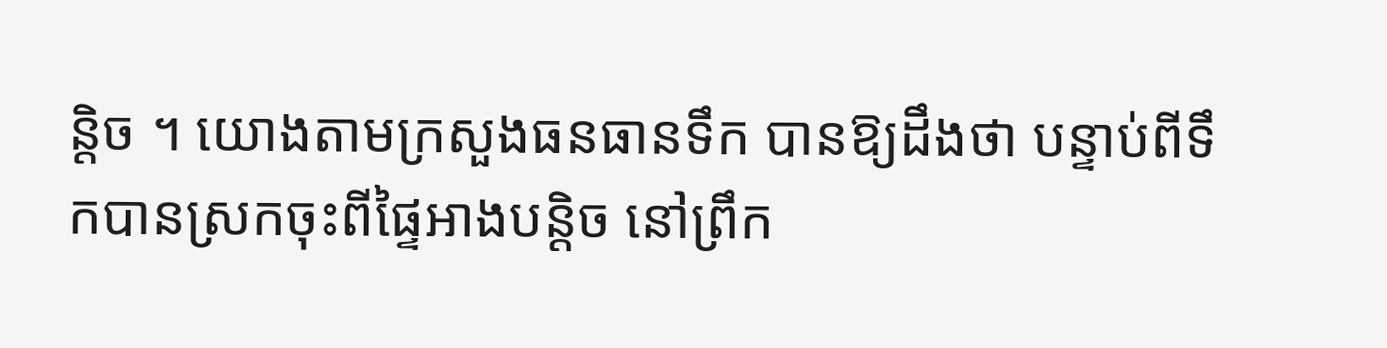ន្តិច ។ យោងតាមក្រសួងធនធានទឹក បានឱ្យដឹងថា បន្ទាប់ពីទឹកបានស្រកចុះពីផ្ទៃអាងបន្តិច នៅព្រឹក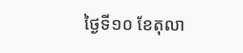ថ្ងៃទី១០ ខែតុលា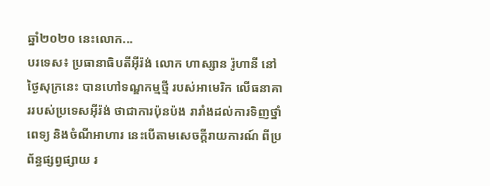ឆ្នាំ២០២០ នេះលោក...
បរទេស៖ ប្រធានាធិបតីអ៊ីរ៉ង់ លោក ហាស្សាន រ៉ូហានី នៅថ្ងៃសុក្រនេះ បានហៅទណ្ឌកម្មថ្មី របស់អាមេរិក លើធនាគាររបស់ប្រទេសអ៊ីរ៉ង់ ថាជាការប៉ុនប៉ង រារាំងដល់ការទិញថ្នាំពេទ្យ និងចំណីអាហារ នេះបើតាមសេចក្តីរាយការណ៍ ពីប្រព័ន្ធផ្សព្វផ្សាយ រ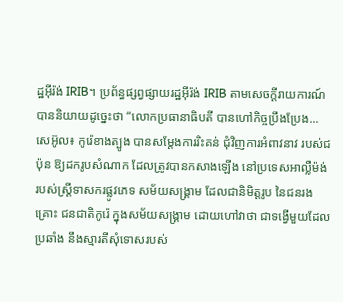ដ្ឋអ៊ីរ៉ង់ IRIB។ ប្រព័ន្ធផ្សព្វផ្សាយរដ្ឋអ៊ីរ៉ង់ IRIB តាមសេចក្តីរាយការណ៍ បាននិយាយដូច្នេះថា “លោកប្រធានាធិបតី បានហៅកិច្ចប្រឹងប្រែង...
សេអ៊ូល៖ កូរ៉េខាងត្បូង បានសម្តែងការរិះគន់ ជុំវិញការអំពាវនាវ របស់ជប៉ុន ឱ្យដករូបសំណាក ដែលត្រូវបានកសាងឡើង នៅប្រទេសអាល្លឺម៉ង់ របស់ស្រ្តីទាសករផ្លូវភេទ សម័យសង្គ្រាម ដែលជានិមិត្តរូប នៃជនរងគ្រោះ ជនជាតិកូរ៉េ ក្នុងសម័យសង្គ្រាម ដោយហៅវាថា ជាទង្វើមួយដែលប្រឆាំង នឹងស្មារតីសុំទោសរបស់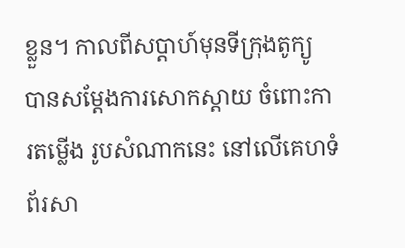ខ្លួន។ កាលពីសប្តាហ៍មុនទីក្រុងតូក្យូ បានសម្តែងការសោកស្តាយ ចំពោះការតម្លើង រូបសំណាកនេះ នៅលើគេហទំព័រសា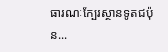ធារណៈក្បែរស្ថានទូតជប៉ុន...